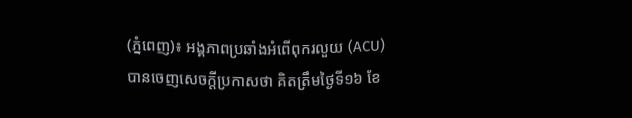(ភ្នំពេញ)៖ អង្គភាពប្រឆាំងអំពើពុករលួយ (ACU) បានចេញសេចក្តីប្រកាសថា គិតត្រឹមថ្ងៃទី១៦ ខែ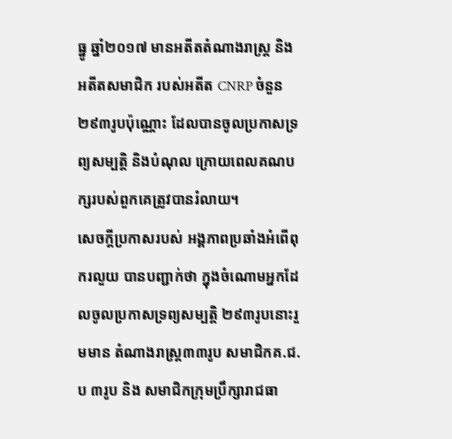ធ្នូ ឆ្នាំ២០១៧ មានអតីតតំណាងរាស្រ្ត និងអតីតសមាជិក របស់អតីត CNRP ចំនួន២៩៣រូបប៉ុណ្ណោះ ដែលបានចូលប្រកាសទ្រព្យសម្បត្តិ និងបំណុល ក្រោយពេលគណបក្សរបស់ពួកគេត្រូវបានរំលាយ។
សេចក្តីប្រកាសរបស់ អង្គភាពប្រឆាំងអំពើពុករលួយ បានបញ្ជាក់ថា ក្នុងចំណោមអ្នកដែលចូលប្រកាសទ្រព្យសម្បត្តិ ២៩៣រូបនោះរួមមាន តំណាងរាស្រ្ត៣៣រូប សមាជិកគ.ជ.ប ៣រូប និង សមាជិកក្រុមប្រឹក្សារាជធា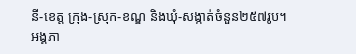នី-ខេត្ត ក្រុង-ស្រុក-ខណ្ឌ និងឃុំ-សង្កាត់ចំនួន២៥៧រូប។
អង្គភា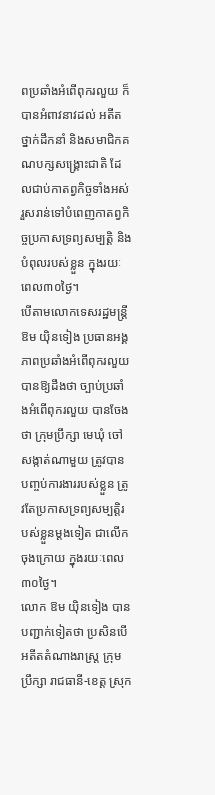ពប្រឆាំងអំពើពុករលួយ ក៏បានអំពាវនាវដល់ អតីតថ្នាក់ដឹកនាំ និងសមាជិកគណបក្សសង្រ្គោះជាតិ ដែលជាប់កាតព្វកិច្ចទាំងអស់ រួសរាន់ទៅបំពេញកាតព្វកិច្ចប្រកាសទ្រព្យសម្បត្តិ និងបំពុលរបស់ខ្លួន ក្នុងរយៈពេល៣០ថ្ងៃ។
បើតាមលោកទេសរដ្ឋមន្ត្រី ឱម យ៉ិនទៀង ប្រធានអង្គភាពប្រឆាំងអំពើពុករលួយ បានឱ្យដឹងថា ច្បាប់ប្រឆាំងអំពើពុករលួយ បានចែងថា ក្រុមប្រឹក្សា មេឃុំ ចៅសង្កាត់ណាមួយ ត្រូវបានបញ្ចប់ការងាររបស់ខ្លួន ត្រូវតែប្រកាសទ្រព្យសម្បត្តិរបស់ខ្លួនម្តងទៀត ជាលើកចុងក្រោយ ក្នុងរយៈពេល៣០ថ្ងៃ។
លោក ឱម យ៉ិនទៀង បានបញ្ជាក់ទៀតថា ប្រសិនបើអតីតតំណាងរាស្ត្រ ក្រុមប្រឹក្សា រាជធានី-ខេត្ត ស្រុក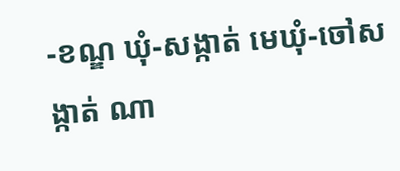-ខណ្ឌ ឃុំ-សង្កាត់ មេឃុំ-ចៅសង្កាត់ ណា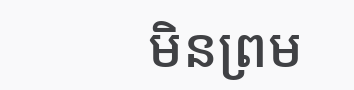មិនព្រម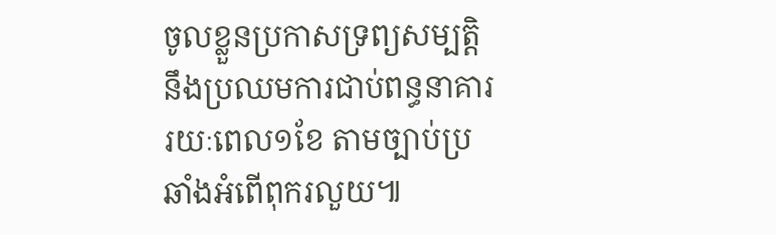ចូលខ្លួនប្រកាសទ្រព្យសម្បត្តិ នឹងប្រឈមការជាប់ពន្ធនាគាររយៈពេល១ខែ តាមច្បាប់ប្រឆាំងអំពើពុករលួយ៕